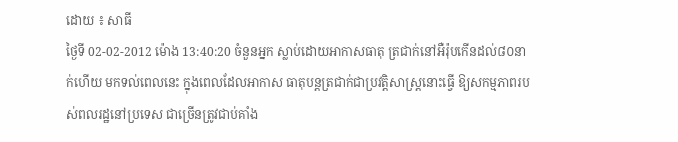ដោយ ៖ សាធី
ថ្ងៃទី 02-02-2012 ម៉ោង 13:40:20 ចំនួនអ្នក ស្លាប់ដោយអាកាសធាតុ ត្រជាក់នៅអឺរ៉ុបកើនដល់៨០នាក់ហើយ មកទល់ពេលនេះ ក្នុងពេលដែលអាកាស ធាតុបន្ដត្រជាក់ជាប្រវត្ដិសាស្ដ្រនោះធ្វើ ឱ្យសកម្មភាពរបស់ពលរដ្ឋនៅប្រទេស ជាច្រើនត្រូវជាប់គាំង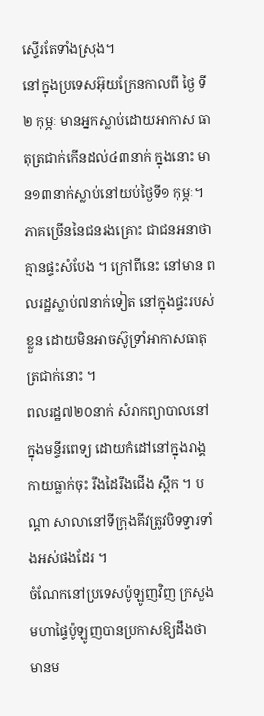ស្ទើរតែទាំងស្រុង។
នៅក្នុងប្រទេសអ៊ុយក្រែនកាលពី ថ្ងៃ ទី២ កុម្ភៈ មានអ្នកស្លាប់ដោយអាកាស ធាតុត្រជាក់កើនដល់៤៣នាក់ ក្នុងនោះ មាន១៣នាក់ស្លាប់នៅយប់ថ្ងៃទី១ កុម្ភៈ។ ភាគច្រើននៃជនរងគ្រោះ ជាជនអនាថា គ្មានផ្ទះសំបែង ។ ក្រៅពីនេះ នៅមាន ពលរដ្ឋស្លាប់៧នាក់ទៀត នៅក្នុងផ្ទះរបស់ ខ្លួន ដោយមិនអាចស៊ូទ្រាំអាកាសធាតុ ត្រជាក់នោះ ។
ពលរដ្ឋ៧២០នាក់ សំរាកព្យាបាលនៅ ក្នុងមន្ទីរពេទ្យ ដោយកំដៅនៅក្នុងរាង្គ កាយធ្លាក់ចុះ រឹងដៃរឹងជើង ស្ពឹក ។ បណ្ដា សាលានៅទីក្រុងគីវត្រូវបិទទ្វារទាំងអស់ផងដែរ ។
ចំណែកនៅប្រទេសប៉ូឡូញវិញ ក្រសួង មហាផ្ទៃប៉ូឡូញបានប្រកាសឱ្យដឹងថា មានម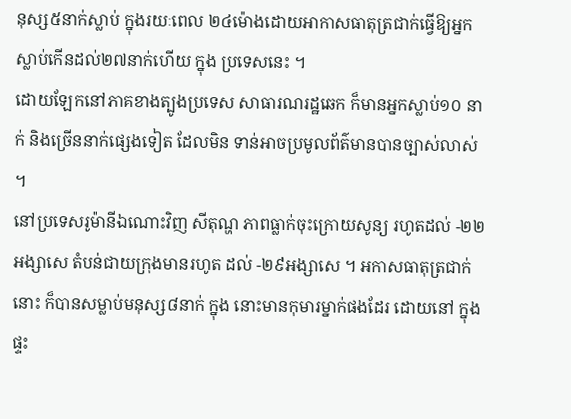នុស្ស៥នាក់ស្លាប់ ក្នុងរយៈពេល ២៤ម៉ោងដោយអាកាសធាតុត្រជាក់ធ្វើឱ្យអ្នកស្លាប់កើនដល់២៧នាក់ហើយ ក្នុង ប្រទេសនេះ ។
ដោយឡែកនៅភាគខាងត្បូងប្រទេស សាធារណរដ្ឋឆេក ក៏មានអ្នកស្លាប់១០ នាក់ និងច្រើននាក់ផ្សេងទៀត ដែលមិន ទាន់អាចប្រមូលព័ត៌មានបានច្បាស់លាស់ ។
នៅប្រទេសរូម៉ានីឯណោះវិញ សីតុណ្ហ ភាពធ្លាក់ចុះក្រោយសូន្យ រហូតដល់ -២២អង្សាសេ តំបន់ជាយក្រុងមានរហូត ដល់ -២៩អង្សាសេ ។ អកាសធាតុត្រជាក់ នោះ ក៏បានសម្លាប់មនុស្ស៨នាក់ ក្នុង នោះមានកុមារម្នាក់ផងដែរ ដោយនៅ ក្នុងផ្ទះ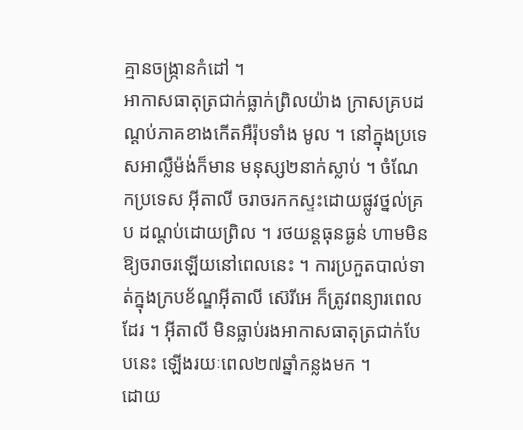គ្មានចង្ក្រានកំដៅ ។
អាកាសធាតុត្រជាក់ធ្លាក់ព្រិលយ៉ាង ក្រាសគ្របដណ្ដប់ភាគខាងកើតអឺរ៉ុបទាំង មូល ។ នៅក្នុងប្រទេសអាល្លឺម៉ង់ក៏មាន មនុស្ស២នាក់ស្លាប់ ។ ចំណែកប្រទេស អ៊ីតាលី ចរាចរកកស្ទះដោយផ្លូវថ្នល់គ្រប ដណ្ដប់ដោយព្រិល ។ រថយន្ដធុនធ្ងន់ ហាមមិនឱ្យចរាចរឡើយនៅពេលនេះ ។ ការប្រកួតបាល់ទាត់ក្នុងក្របខ័ណ្ឌអ៊ីតាលី ស៊េរីអេ ក៏ត្រូវពន្យារពេលដែរ ។ អ៊ីតាលី មិនធ្លាប់រងអាកាសធាតុត្រជាក់បែបនេះ ឡើងរយៈពេល២៧ឆ្នាំកន្លងមក ។
ដោយ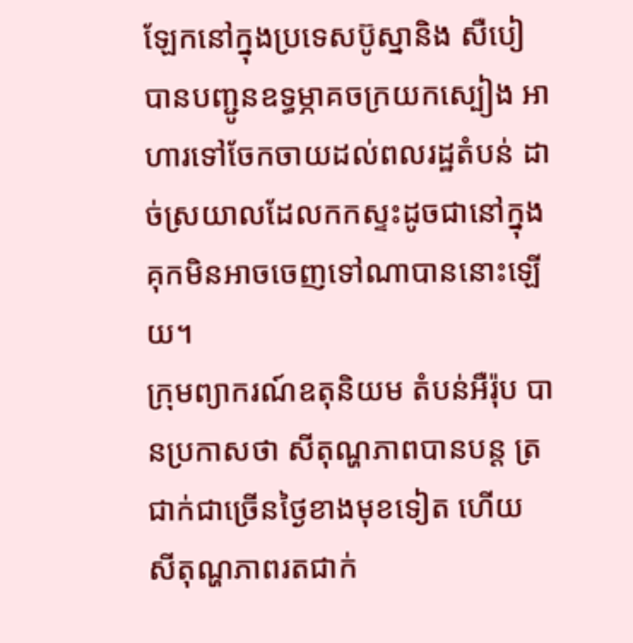ឡែកនៅក្នុងប្រទេសប៊ូស្នានិង សឺបៀ បានបញ្ជូនឧទ្ធម្ភាគចក្រយកស្បៀង អាហារទៅចែកចាយដល់ពលរដ្ឋតំបន់ ដាច់ស្រយាលដែលកកស្ទះដូចជានៅក្នុង គុកមិនអាចចេញទៅណាបាននោះឡើយ។
ក្រុមព្យាករណ៍ឧតុនិយម តំបន់អឺរ៉ុប បានប្រកាសថា សីតុណ្ហភាពបានបន្ដ ត្រជាក់ជាច្រើនថ្ងៃខាងមុខទៀត ហើយ សីតុណ្ហភាពរតជាក់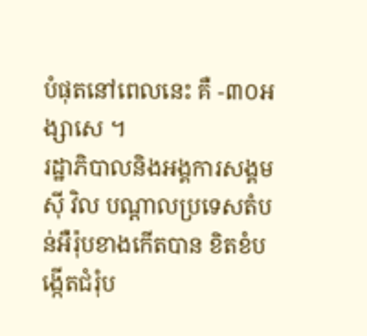បំផុតនៅពេលនេះ គឺ -៣០អង្សាសេ ។
រដ្ឋាភិបាលនិងអង្គការសង្គមស៊ី វិល បណ្ដាលប្រទេសតំបន់អឺរ៉ុបខាងកើតបាន ខិតខំបង្កើតជំរុំប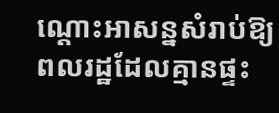ណ្ដោះអាសន្នសំរាប់ឱ្យ ពលរដ្ឋដែលគ្មានផ្ទះ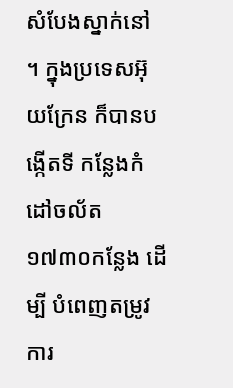សំបែងស្នាក់នៅ ។ ក្នុងប្រទេសអ៊ុយក្រែន ក៏បានបង្កើតទី កន្លែងកំដៅចល័ត១៧៣០កន្លែង ដើម្បី បំពេញតម្រូវការ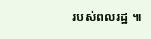របស់ពលរដ្ឋ ៕